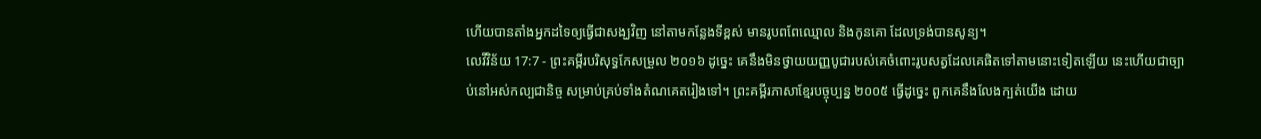ហើយបានតាំងអ្នកដទៃឲ្យធ្វើជាសង្ឃវិញ នៅតាមកន្លែងទីខ្ពស់ មានរូបពពែឈ្មោល និងកូនគោ ដែលទ្រង់បានសូន្យ។
លេវីវិន័យ 17:7 - ព្រះគម្ពីរបរិសុទ្ធកែសម្រួល ២០១៦ ដូច្នេះ គេនឹងមិនថ្វាយយញ្ញបូជារបស់គេចំពោះរូបសត្វដែលគេផិតទៅតាមនោះទៀតឡើយ នេះហើយជាច្បាប់នៅអស់កល្បជានិច្ច សម្រាប់គ្រប់ទាំងតំណគេតរៀងទៅ។ ព្រះគម្ពីរភាសាខ្មែរបច្ចុប្បន្ន ២០០៥ ធ្វើដូច្នេះ ពួកគេនឹងលែងក្បត់យើង ដោយ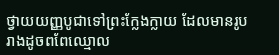ថ្វាយយញ្ញបូជាទៅព្រះក្លែងក្លាយ ដែលមានរូបរាងដូចពពែឈ្មោល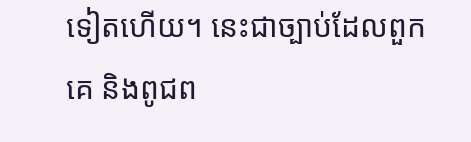ទៀតហើយ។ នេះជាច្បាប់ដែលពួកគេ និងពូជព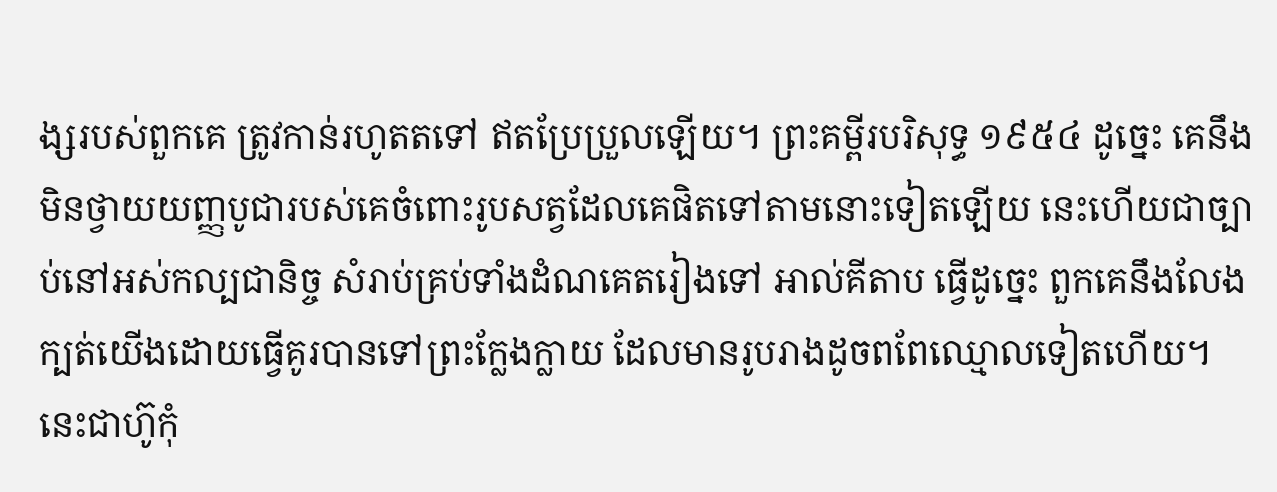ង្សរបស់ពួកគេ ត្រូវកាន់រហូតតទៅ ឥតប្រែប្រួលឡើយ។ ព្រះគម្ពីរបរិសុទ្ធ ១៩៥៤ ដូច្នេះ គេនឹងមិនថ្វាយយញ្ញបូជារបស់គេចំពោះរូបសត្វដែលគេផិតទៅតាមនោះទៀតឡើយ នេះហើយជាច្បាប់នៅអស់កល្បជានិច្ច សំរាប់គ្រប់ទាំងដំណគេតរៀងទៅ អាល់គីតាប ធ្វើដូច្នេះ ពួកគេនឹងលែងក្បត់យើងដោយធ្វើគូរបានទៅព្រះក្លែងក្លាយ ដែលមានរូបរាងដូចពពែឈ្មោលទៀតហើយ។ នេះជាហ៊ូកុំ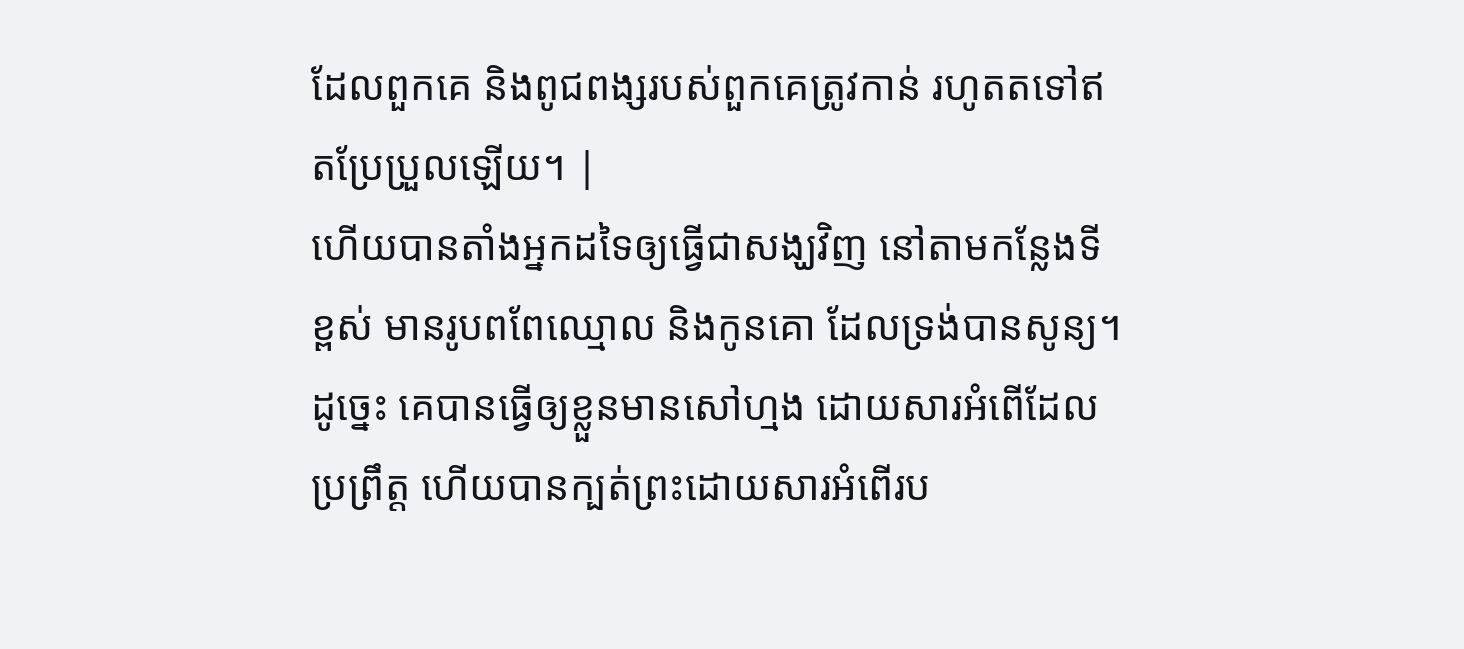ដែលពួកគេ និងពូជពង្សរបស់ពួកគេត្រូវកាន់ រហូតតទៅឥតប្រែប្រួលឡើយ។ |
ហើយបានតាំងអ្នកដទៃឲ្យធ្វើជាសង្ឃវិញ នៅតាមកន្លែងទីខ្ពស់ មានរូបពពែឈ្មោល និងកូនគោ ដែលទ្រង់បានសូន្យ។
ដូច្នេះ គេបានធ្វើឲ្យខ្លួនមានសៅហ្មង ដោយសារអំពើដែលប្រព្រឹត្ត ហើយបានក្បត់ព្រះដោយសារអំពើរប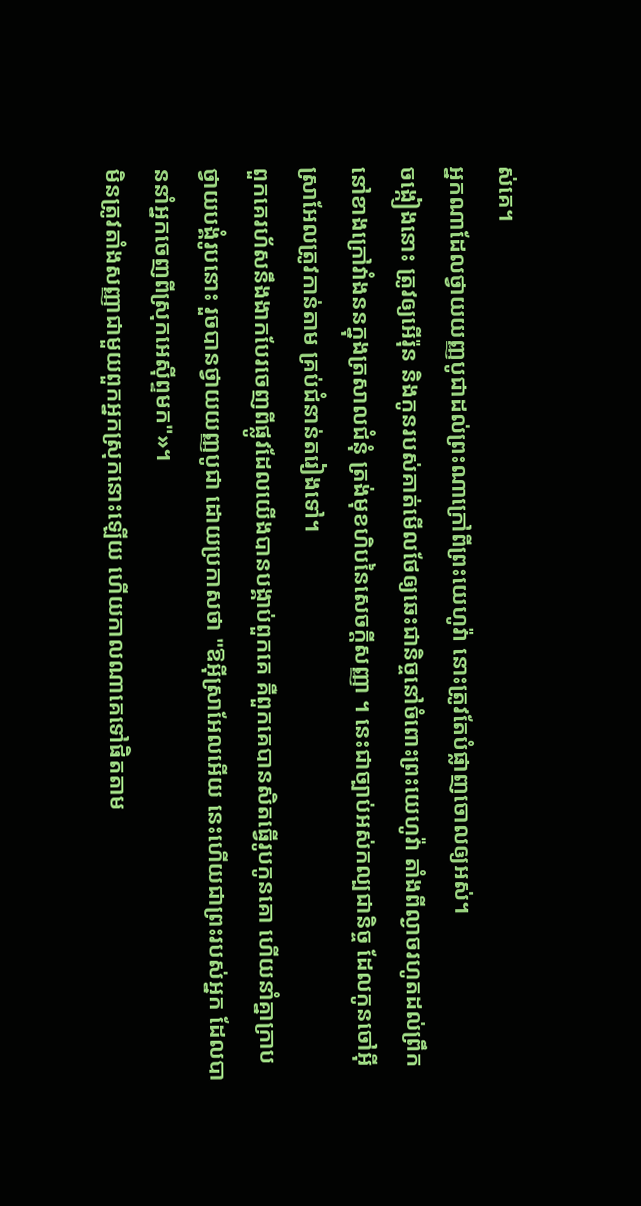ស់គេ។
អ្នកណាដែលថ្វាយយញ្ញបូជាដល់ព្រះណាក្រៅពីព្រះយេហូវ៉ា នោះត្រូវតែបំផ្លាញចោលឲ្យអស់។
ចង្កៀងនោះ ត្រូវឲ្យអើរ៉ុន និងកូនរបស់គាត់មើលថែឲ្យឆេះជានិច្ចនៅចំពោះព្រះយេហូវ៉ា តាំងពីល្ងាចរហូតដល់ព្រឹក នៅខាងក្រៅវាំងននក្នុងត្រសាលជំនុំ ត្រង់មុខហិបនៃសេចក្ដីសញ្ញា ។ នេះជាច្បាប់អស់កល្បជានិច្ច ដែលកូនចៅអ៊ីស្រាអែលត្រូវកាន់តាម គ្រប់ជំនាន់តរៀងទៅ។
ពួកគេរហ័សនឹងងាកបែរចេញពីផ្លូវដែលយើងបានបង្គាប់ពួកគេ គឺពួកគេបានសិតធ្វើរូបកូនគោ ហើយនាំគ្នាក្រាបថ្វាយបង្គំរូបនោះ រួចបានថ្វាយយញ្ញបូជា ដោយប្រកាសថា "ឱអ៊ីស្រាអែលអើយ នេះហើយជាព្រះរបស់អ្នក ដែលបាននាំអ្នកចេញពីស្រុកអេស៊ីព្ទមក"»។
មិនត្រូវតាំងសញ្ញាជាមួយពួកអ្នកស្រុកនោះឡើយ ហើយកាលណាគេទៅផិតតាម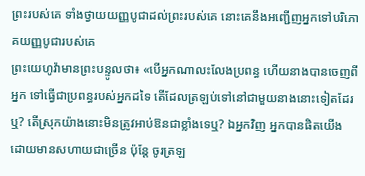ព្រះរបស់គេ ទាំងថ្វាយយញ្ញបូជាដល់ព្រះរបស់គេ នោះគេនឹងអញ្ជើញអ្នកទៅបរិភោគយញ្ញបូជារបស់គេ
ព្រះយេហូវ៉ាមានព្រះបន្ទូលថា៖ «បើអ្នកណាលះលែងប្រពន្ធ ហើយនាងបានចេញពីអ្នក ទៅធ្វើជាប្រពន្ធរបស់អ្នកដទៃ តើដែលត្រឡប់ទៅនៅជាមួយនាងនោះទៀតដែរឬ? តើស្រុកយ៉ាងនោះមិនត្រូវអាប់ឱនជាខ្លាំងទេឬ? ឯអ្នកវិញ អ្នកបានផិតយើង ដោយមានសហាយជាច្រើន ប៉ុន្តែ ចូរត្រឡ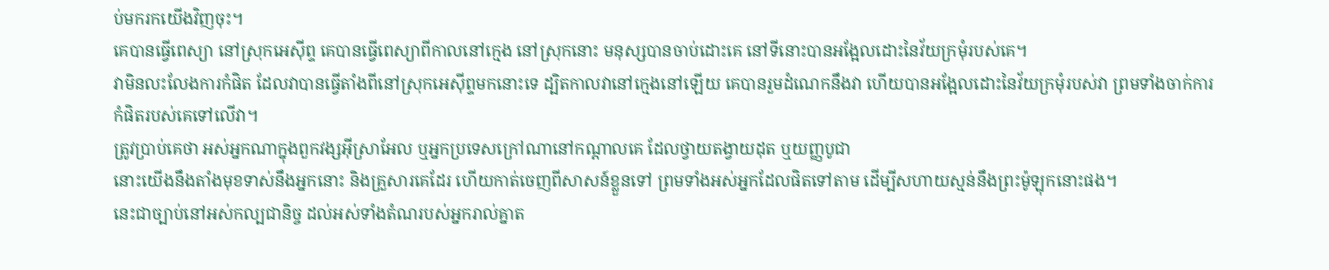ប់មករកយើងវិញចុះ។
គេបានធ្វើពេស្យា នៅស្រុកអេស៊ីព្ទ គេបានធ្វើពេស្យាពីកាលនៅក្មេង នៅស្រុកនោះ មនុស្សបានចាប់ដោះគេ នៅទីនោះបានអង្អែលដោះនៃវ័យក្រមុំរបស់គេ។
វាមិនលះលែងការកំផិត ដែលវាបានធ្វើតាំងពីនៅស្រុកអេស៊ីព្ទមកនោះទេ ដ្បិតកាលវានៅក្មេងនៅឡើយ គេបានរួមដំណេកនឹងវា ហើយបានអង្អែលដោះនៃវ័យក្រមុំរបស់វា ព្រមទាំងចាក់ការកំផិតរបស់គេទៅលើវា។
ត្រូវប្រាប់គេថា អស់អ្នកណាក្នុងពួកវង្សអ៊ីស្រាអែល ឬអ្នកប្រទេសក្រៅណានៅកណ្ដាលគេ ដែលថ្វាយតង្វាយដុត ឬយញ្ញបូជា
នោះយើងនឹងតាំងមុខទាស់នឹងអ្នកនោះ និងគ្រួសារគេដែរ ហើយកាត់ចេញពីសាសន៍ខ្លួនទៅ ព្រមទាំងអស់អ្នកដែលផិតទៅតាម ដើម្បីសហាយស្មន់នឹងព្រះម៉ូឡុកនោះផង។
នេះជាច្បាប់នៅអស់កល្បជានិច្ច ដល់អស់ទាំងតំណរបស់អ្នករាល់គ្នាត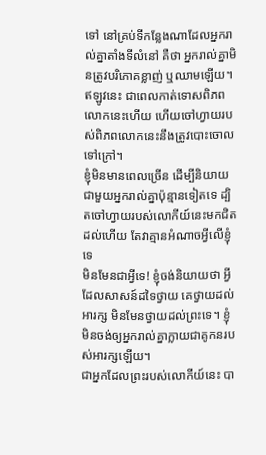ទៅ នៅគ្រប់ទីកន្លែងណាដែលអ្នករាល់គ្នាតាំងទីលំនៅ គឺថា អ្នករាល់គ្នាមិនត្រូវបរិភោគខ្លាញ់ ឬឈាមឡើយ។
ឥឡូវនេះ ជាពេលកាត់ទោសពិភពលោកនេះហើយ ហើយចៅហ្វាយរបស់ពិភពលោកនេះនឹងត្រូវបោះចោលទៅក្រៅ។
ខ្ញុំមិនមានពេលច្រើន ដើម្បីនិយាយជាមួយអ្នករាល់គ្នាប៉ុន្មានទៀតទេ ដ្បិតចៅហ្វាយរបស់លោកីយ៍នេះមកជិតដល់ហើយ តែវាគ្មានអំណាចអ្វីលើខ្ញុំទេ
មិនមែនជាអ្វីទេ! ខ្ញុំចង់និយាយថា អ្វីដែលសាសន៍ដទៃថ្វាយ គេថ្វាយដល់អារក្ស មិនមែនថ្វាយដល់ព្រះទេ។ ខ្ញុំមិនចង់ឲ្យអ្នករាល់គ្នាក្លាយជាគូកនរបស់អារក្សឡើយ។
ជាអ្នកដែលព្រះរបស់លោកីយ៍នេះ បា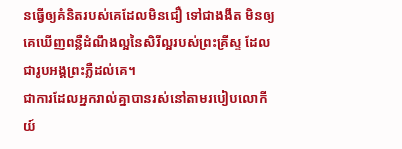នធ្វើឲ្យគំនិតរបស់គេដែលមិនជឿ ទៅជាងងឹត មិនឲ្យគេឃើញពន្លឺដំណឹងល្អនៃសិរីល្អរបស់ព្រះគ្រីស្ទ ដែលជារូបអង្គព្រះភ្លឺដល់គេ។
ជាការដែលអ្នករាល់គ្នាបានរស់នៅតាមរបៀបលោកីយ៍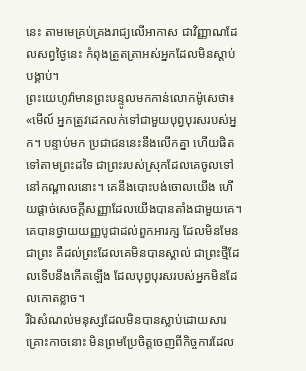នេះ តាមមេគ្រប់គ្រងរាជ្យលើអាកាស ជាវិញ្ញាណដែលសព្វថ្ងៃនេះ កំពុងត្រួតត្រាអស់អ្នកដែលមិនស្ដាប់បង្គាប់។
ព្រះយេហូវ៉ាមានព្រះបន្ទូលមកកាន់លោកម៉ូសេថា៖ «មើល៍ អ្នកត្រូវដេកលក់ទៅជាមួយបុព្វបុរសរបស់អ្នក។ បន្ទាប់មក ប្រជាជននេះនឹងលើកគ្នា ហើយផិតទៅតាមព្រះដទៃ ជាព្រះរបស់ស្រុកដែលគេចូលទៅនៅកណ្ដាលនោះ។ គេនឹងបោះបង់ចោលយើង ហើយផ្តាច់សេចក្ដីសញ្ញាដែលយើងបានតាំងជាមួយគេ។
គេបានថ្វាយយញ្ញបូជាដល់ពួកអារក្ស ដែលមិនមែនជាព្រះ គឺដល់ព្រះដែលគេមិនបានស្គាល់ ជាព្រះថ្មីដែលទើបនឹងកើតឡើង ដែលបុព្វបុរសរបស់អ្នកមិនដែលកោតខ្លាច។
រីឯសំណល់មនុស្សដែលមិនបានស្លាប់ដោយសារគ្រោះកាចនោះ មិនព្រមប្រែចិត្តចេញពីកិច្ចការដែល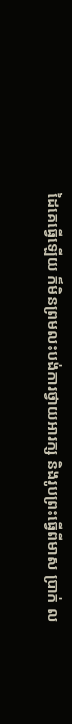ដៃគេធ្វើឡើយ ក៏មិនព្រមលះបង់ការថ្វាយអារក្ស និងរូបព្រះធ្វើពីមាស ប្រាក់ ល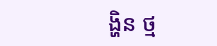ង្ហិន ថ្ម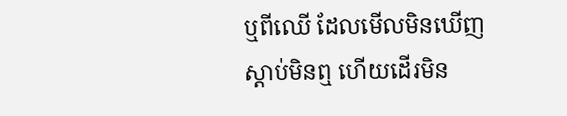ឬពីឈើ ដែលមើលមិនឃើញ ស្តាប់មិនឮ ហើយដើរមិន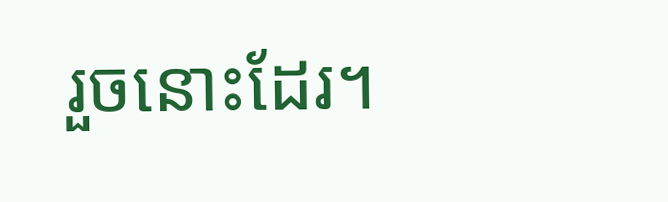រួចនោះដែរ។